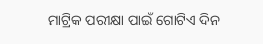ମାଟ୍ରିକ ପରୀକ୍ଷା ପାଇଁ ଗୋଟିଏ ଦିନ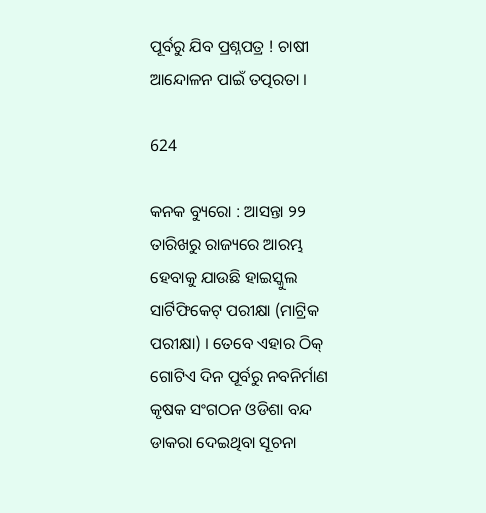ପୂର୍ବରୁ ଯିବ ପ୍ରଶ୍ନପତ୍ର ! ଚାଷୀ ଆନ୍ଦୋଳନ ପାଇଁ ତତ୍ପରତା ।

624

କନକ ବ୍ୟୁରୋ : ଆସନ୍ତା ୨୨ ତାରିଖରୁ ରାଜ୍ୟରେ ଆରମ୍ଭ ହେବାକୁ ଯାଉଛି ହାଇସ୍କୁଲ ସାର୍ଟିଫିକେଟ୍ ପରୀକ୍ଷା (ମାଟ୍ରିକ ପରୀକ୍ଷା) । ତେବେ ଏହାର ଠିକ୍ ଗୋଟିଏ ଦିନ ପୂର୍ବରୁ ନବନିର୍ମାଣ କୃଷକ ସଂଗଠନ ଓଡିଶା ବନ୍ଦ ଡାକରା ଦେଇଥିବା ସୂଚନା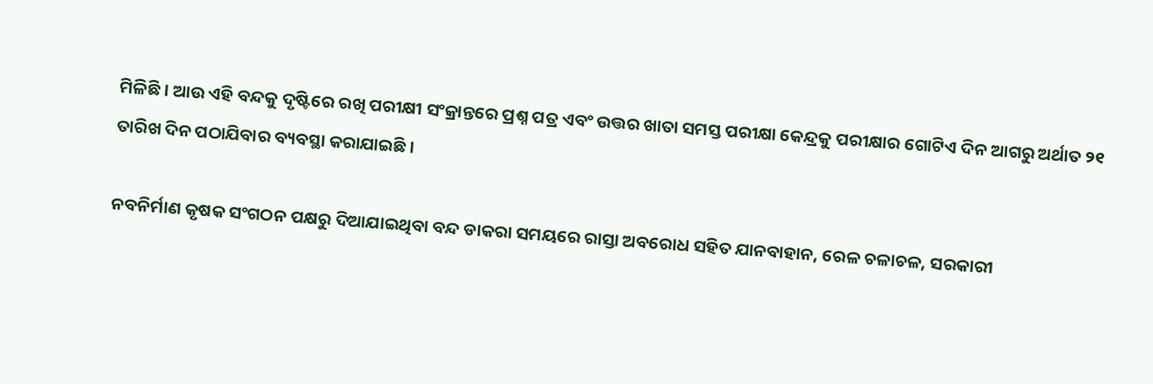ମିଳିଛି । ଆଉ ଏହି ବନ୍ଦକୁ ଦୃଷ୍ଟିରେ ରଖି ପରୀକ୍ଷୀ ସଂକ୍ରାନ୍ତରେ ପ୍ରଶ୍ନ ପତ୍ର ଏବଂ ଉତ୍ତର ଖାତା ସମସ୍ତ ପରୀକ୍ଷା କେନ୍ଦ୍ରକୁ ପରୀକ୍ଷାର ଗୋଟିଏ ଦିନ ଆଗରୁ ଅର୍ଥାତ ୨୧ ତାରିଖ ଦିନ ପଠାଯିବାର ବ୍ୟବସ୍ଥା କରାଯାଇଛି ।

ନବନିର୍ମାଣ କୃଷକ ସଂଗଠନ ପକ୍ଷରୁ ଦିଆଯାଇଥିବା ବନ୍ଦ ଡାକରା ସମୟରେ ରାସ୍ତା ଅବରୋଧ ସହିତ ଯାନବାହାନ, ରେଳ ଚଳାଚଳ, ସରକାରୀ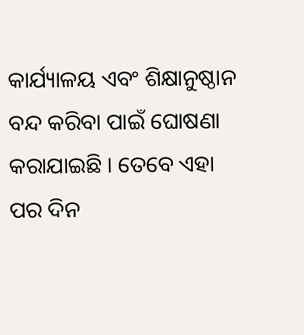କାର୍ଯ୍ୟାଳୟ ଏବଂ ଶିକ୍ଷାନୁଷ୍ଠାନ ବନ୍ଦ କରିବା ପାଇଁ ଘୋଷଣା କରାଯାଇଛି । ତେବେ ଏହା ପର ଦିନ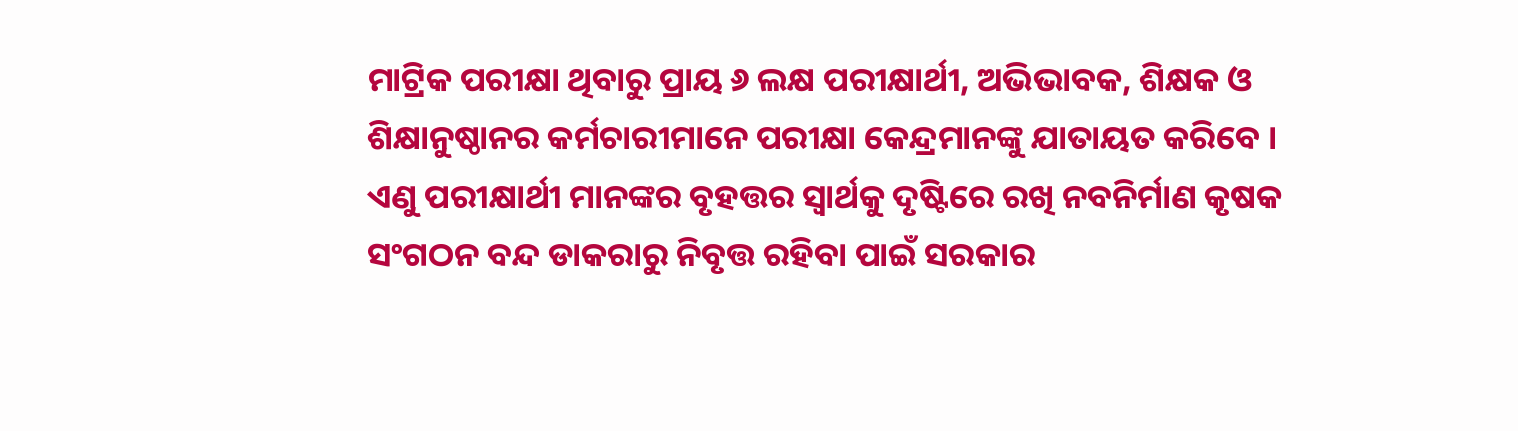ମାଟ୍ରିକ ପରୀକ୍ଷା ଥିବାରୁ ପ୍ରାୟ ୬ ଲକ୍ଷ ପରୀକ୍ଷାର୍ଥୀ, ଅଭିଭାବକ, ଶିକ୍ଷକ ଓ ଶିକ୍ଷାନୁଷ୍ଠାନର କର୍ମଚାରୀମାନେ ପରୀକ୍ଷା କେନ୍ଦ୍ରମାନଙ୍କୁ ଯାତାୟତ କରିବେ । ଏଣୁ ପରୀକ୍ଷାର୍ଥୀ ମାନଙ୍କର ବୃହତ୍ତର ସ୍ୱାର୍ଥକୁ ଦୃଷ୍ଟିରେ ରଖି ନବନିର୍ମାଣ କୃଷକ ସଂଗଠନ ବନ୍ଦ ଡାକରାରୁ ନିବୃତ୍ତ ରହିବା ପାଇଁ ସରକାର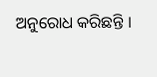ଅନୁରୋଧ କରିଛନ୍ତି ।